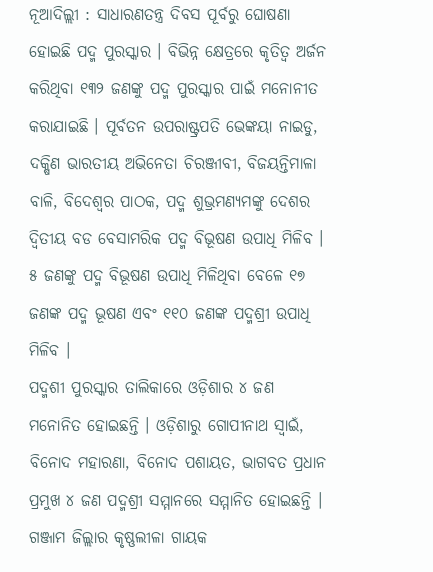ନୂଆଦିଲ୍ଲୀ : ସାଧାରଣତନ୍ତ୍ର ଦିବସ ପୂର୍ବରୁ ଘୋଷଣା ହୋଇଛି ପଦ୍ମ ପୁରସ୍କାର । ବିଭିନ୍ନ କ୍ଷେତ୍ରରେ କୃତିତ୍ୱ ଅର୍ଜନ କରିଥିବା ୧୩୨ ଜଣଙ୍କୁ ପଦ୍ମ ପୁରସ୍କାର ପାଇଁ ମନୋନୀତ କରାଯାଇଛି । ପୂର୍ବତନ ଉପରାଷ୍ଟ୍ରପତି ଭେଙ୍କୟା ନାଇଡୁ, ଦକ୍ଷିଣ ଭାରତୀୟ ଅଭିନେତା ଚିରଞ୍ଜୀବୀ, ବିଜୟନ୍ତିମାଳା ବାଳି, ବିଦେଶ୍ୱର ପାଠକ, ପଦ୍ମ ଶୁଭ୍ରମଣ୍ୟମଙ୍କୁ ଦେଶର ଦ୍ୱିତୀୟ ବଡ ବେସାମରିକ ପଦ୍ମ ବିଭୂଷଣ ଉପାଧି ମିଳିବ । ୫ ଜଣଙ୍କୁ ପଦ୍ମ ବିଭୂଷଣ ଉପାଧି ମିଳିଥିବା ବେଳେ ୧୭ ଜଣଙ୍କ ପଦ୍ମ ଭୂଷଣ ଏବଂ ୧୧୦ ଜଣଙ୍କ ପଦ୍ମଶ୍ରୀ ଉପାଧି ମିଳିବ ।
ପଦ୍ମଶୀ ପୁରସ୍କାର ତାଲିକାରେ ଓଡ଼ିଶାର ୪ ଜଣ ମନୋନିତ ହୋଇଛନ୍ତି । ଓଡ଼ିଶାରୁ ଗୋପୀନାଥ ସ୍ୱାଇଁ, ବିନୋଦ ମହାରଣା, ବିନୋଦ ପଶାୟତ, ଭାଗବତ ପ୍ରଧାନ ପ୍ରମୁଖ ୪ ଜଣ ପଦ୍ମଶ୍ରୀ ସମ୍ମାନରେ ସମ୍ମାନିତ ହୋଇଛନ୍ତି । ଗଞ୍ଜାମ ଜିଲ୍ଲାର କୃଷ୍ଣଲୀଳା ଗାୟକ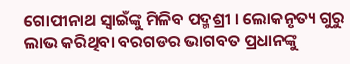ଗୋପୀନାଥ ସ୍ୱାଇଁଙ୍କୁ ମିଳିବ ପଦ୍ମଶ୍ରୀ । ଲୋକନୃତ୍ୟ ଗୁରୁ ଲାଭ କରିଥିବା ବରଗଡର ଭାଗବତ ପ୍ରଧାନଙ୍କୁ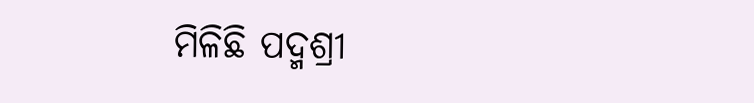ମିଳିଛି ପଦ୍ମଶ୍ରୀ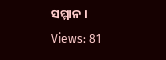ସମ୍ମାନ ।
Views: 81